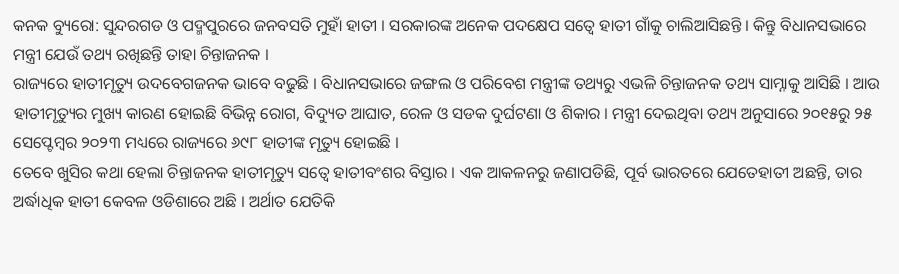କନକ ବ୍ୟୁରୋ: ସୁନ୍ଦରଗଡ ଓ ପଦ୍ମପୁରରେ ଜନବସତି ମୁହାଁ ହାତୀ । ସରକାରଙ୍କ ଅନେକ ପଦକ୍ଷେପ ସତ୍ୱେ ହାତୀ ଗାଁକୁ ଚାଲିଆସିଛନ୍ତି । କିନ୍ତୁ ବିଧାନସଭାରେ ମନ୍ତ୍ରୀ ଯେଉଁ ତଥ୍ୟ ରଖିଛନ୍ତି ତାହା ଚିନ୍ତାଜନକ ।
ରାଜ୍ୟରେ ହାତୀମୃତ୍ୟୁ ଉଦବେଗଜନକ ଭାବେ ବଢୁଛି । ବିଧାନସଭାରେ ଜଙ୍ଗଲ ଓ ପରିବେଶ ମନ୍ତ୍ରୀଙ୍କ ତଥ୍ୟରୁ ଏଭଳି ଚିନ୍ତାଜନକ ତଥ୍ୟ ସାମ୍ନାକୁ ଆସିଛି । ଆଉ ହାତୀମୃତ୍ୟୁର ମୁଖ୍ୟ କାରଣ ହୋଇଛି ବିଭିନ୍ନ ରୋଗ, ବିଦ୍ୟୁତ ଆଘାତ, ରେଳ ଓ ସଡକ ଦୁର୍ଘଟଣା ଓ ଶିକାର । ମନ୍ତ୍ରୀ ଦେଇଥିବା ତଥ୍ୟ ଅନୁସାରେ ୨୦୧୫ରୁ ୨୫ ସେପ୍ଟେମ୍ବର ୨୦୨୩ ମଧ୍ୟରେ ରାଜ୍ୟରେ ୬୯୮ ହାତୀଙ୍କ ମୃତ୍ୟୁ ହୋଇଛି ।
ତେବେ ଖୁସିର କଥା ହେଲା ଚିନ୍ତାଜନକ ହାତୀମୃତ୍ୟୁ ସତ୍ୱେ ହାତୀବଂଶର ବିସ୍ତାର । ଏକ ଆକଳନରୁ ଜଣାପଡିଛି, ପୂର୍ବ ଭାରତରେ ଯେତେହାତୀ ଅଛନ୍ତି, ତାର ଅର୍ଦ୍ଧାଧିକ ହାତୀ କେବଳ ଓଡିଶାରେ ଅଛି । ଅର୍ଥାତ ଯେତିକି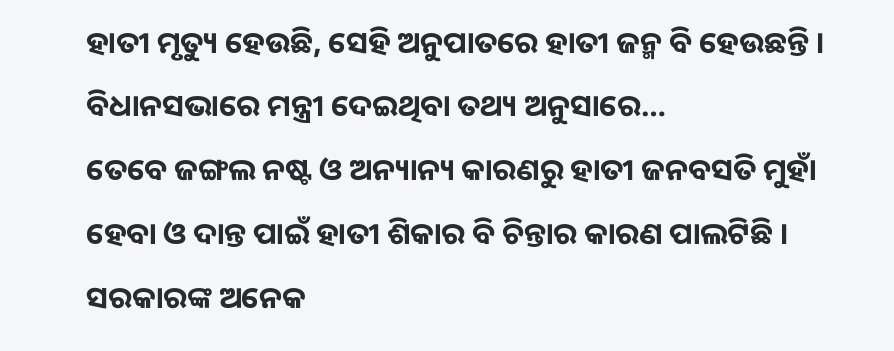ହାତୀ ମୃତ୍ୟୁ ହେଉଛି, ସେହି ଅନୁପାତରେ ହାତୀ ଜନ୍ମ ବି ହେଉଛନ୍ତି । ବିଧାନସଭାରେ ମନ୍ତ୍ରୀ ଦେଇଥିବା ତଥ୍ୟ ଅନୁସାରେ…
ତେବେ ଜଙ୍ଗଲ ନଷ୍ଟ ଓ ଅନ୍ୟାନ୍ୟ କାରଣରୁ ହାତୀ ଜନବସତି ମୁହାଁ ହେବା ଓ ଦାନ୍ତ ପାଇଁ ହାତୀ ଶିକାର ବି ଚିନ୍ତାର କାରଣ ପାଲଟିଛି । ସରକାରଙ୍କ ଅନେକ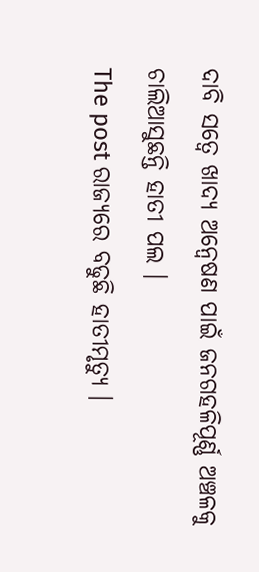ଦାବି ସତ୍ୱେ ଖାଦ୍ୟ ଅନ୍ୱେଷଣ ପାଇଁ ଜନଗହଳିପୂର୍ଣ୍ଣ ଅଞ୍ଚଳକୁ ଚାଲିଆସୁଛନ୍ତି ହାତୀ ପଲ ।
The post ରାଜ୍ୟରେ ବଢୁଛି ହାତୀମୃତ୍ୟୁ ।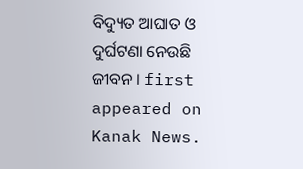ବିଦ୍ୟୁତ ଆଘାତ ଓ ଦୁର୍ଘଟଣା ନେଉଛି ଜୀବନ । first appeared on Kanak News.